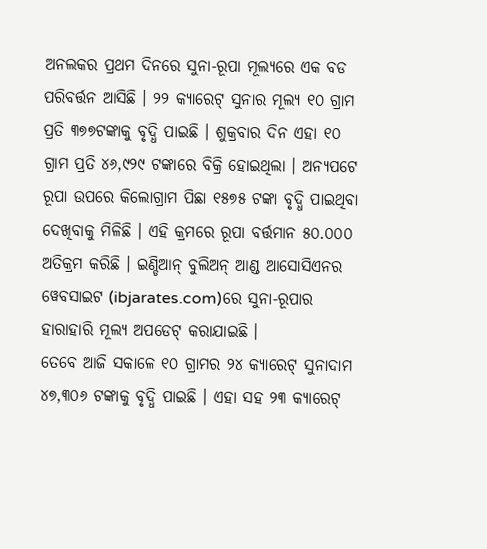ଅନଲକର ପ୍ରଥମ ଦିନରେ ସୁନା-ରୂପା ମୂଲ୍ୟରେ ଏକ ବଡ ପରିବର୍ତ୍ତନ ଆସିଛି । ୨୨ କ୍ୟାରେଟ୍ ସୁନାର ମୂଲ୍ୟ ୧୦ ଗ୍ରାମ ପ୍ରତି ୩୭୭ଟଙ୍କାକୁ ବୃଦ୍ଧି ପାଇଛି । ଶୁକ୍ରବାର ଦିନ ଏହା ୧୦ ଗ୍ରାମ ପ୍ରତି ୪୬,୯୨୯ ଟଙ୍କାରେ ବିକ୍ରି ହୋଇଥିଲା । ଅନ୍ୟପଟେ ରୂପା ଉପରେ କିଲୋଗ୍ରାମ ପିଛା ୧୫୭୫ ଟଙ୍କା ବୃଦ୍ଧି ପାଇଥିବା ଦେଖିବାକୁ ମିଳିଛି । ଏହି କ୍ରମରେ ରୂପା ବର୍ତ୍ତମାନ ୫୦.୦୦୦ ଅତିକ୍ରମ କରିଛି । ଇଣ୍ଡିଆନ୍ ବୁଲିଅନ୍ ଆଣ୍ଡ ଆସୋସିଏନର ୱେବସାଇଟ (ibjarates.com)ରେ ସୁନା-ରୂପାର ହାରାହାରି ମୂଲ୍ୟ ଅପଡେଟ୍ କରାଯାଇଛି ।
ତେବେ ଆଜି ସକାଳେ ୧୦ ଗ୍ରାମର ୨୪ କ୍ୟାରେଟ୍ ସୁନାଦାମ ୪୭,୩୦୬ ଟଙ୍କାକୁ ବୃଦ୍ଧି ପାଇଛି । ଏହା ସହ ୨୩ କ୍ୟାରେଟ୍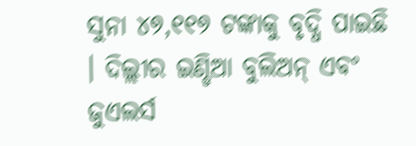ସୁନା ୪୭,୧୧୭ ଟଙ୍କାକୁ ବୃଦ୍ଧି ପାଇଛି । ଦିଲ୍ଲୀର ଇଣ୍ଡିଆ ବୁଲିଅନ୍ ଏବଂ ଜୁଏଲର୍ସ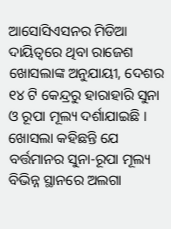ଆସୋସିଏସନର ମିଡିଆ ଦାୟିତ୍ୱରେ ଥିବା ରାଜେଶ ଖୋସଲାଙ୍କ ଅନୁଯାୟୀ, ଦେଶର ୧୪ ଟି କେନ୍ଦ୍ରରୁ ହାରାହାରି ସୁନା ଓ ରୂପା ମୂଲ୍ୟ ଦର୍ଶାଯାଇଛି । ଖୋସଲା କହିଛନ୍ତି ଯେ ବର୍ତ୍ତମାନର ସୁନା-ରୂପା ମୂଲ୍ୟ ବିଭିନ୍ନ ସ୍ଥାନରେ ଅଲଗା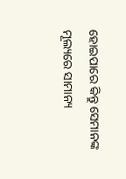ହୋଇପାରେ କିନ୍ତୁ ସେମାନଙ୍କ ମୂଲ୍ୟରେ ସାମାନ୍ୟ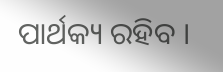ପାର୍ଥକ୍ୟ ରହିବ ।